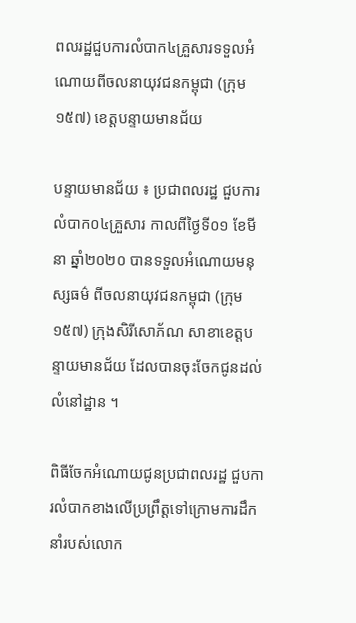ពលរដ្ឋជួបការលំបាក៤គ្រួសារទទួលអំណោយពីចលនាយុវជនកម្ពុជា (ក្រុម១៥៧) ខេត្តបន្ទាយមានជ័យ

បន្ទាយមានជ័យ ៖ ប្រជាពលរដ្ឋ ជួបការលំបាក០៤គ្រួសារ កាលពីថ្ងៃទី០១ ខែមីនា ឆ្នាំ២០២០ បានទទួលអំណោយមនុស្សធម៌ ពីចលនាយុវជនកម្ពុជា (ក្រុម១៥៧) ក្រុងសិរីសោភ័ណ សាខាខេត្តបន្ទាយមានជ័យ ដែលបានចុះចែកជូនដល់លំនៅដ្ឋាន ។

ពិធីចែកអំណោយជូនប្រជាពលរដ្ឋ ជួបការលំបាកខាងលើប្រព្រឹត្តទៅក្រោមការដឹកនាំរបស់លោក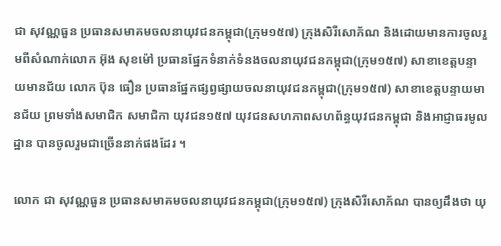ជា សុវណ្ណធួន ប្រធានសមាគមចលនាយុវជនកម្ពុជា(ក្រុម១៥៧) ក្រុងសិរីសោភ័ណ និងដោយមានការចូលរួមពីសំណាក់លោក អ៊ុង សុខម៉ៅ ប្រធានផ្នែកទំនាក់ទំនងចលនាយុវជនកម្ពុជា(ក្រុម១៥៧) សាខាខេត្តបន្ទាយមានជ័យ លោក ប៊ុន ធឿន ប្រធានផ្នែកផ្សព្វផ្សាយចលនាយុវជនកម្ពុជា(ក្រុម១៥៧) សាខាខេត្តបន្ទាយមានជ័យ ព្រមទាំងសមាជិក សមាជិកា យុវជន១៥៧ យុវជនសហភាពសហព័ន្ធយុវជនកម្ពុជា និងអាជ្ញាធរមូលដ្ឋាន បានចូលរួមជាច្រើននាក់ផងដែរ ។

លោក ជា សុវណ្ណធួន ប្រធានសមាគមចលនាយុវជនកម្ពុជា(ក្រុម១៥៧) ក្រុងសិរីសោភ័ណ បានឲ្យដឹងថា យុ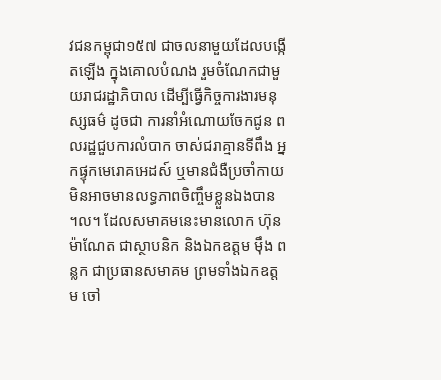វជនកម្ពុជា១៥៧ ជាចលនាមួយដែលបង្កើតឡើង ក្នុងគោលបំណង រួមចំណែកជាមួយរាជរដ្ឋាភិបាល ដើម្បីធ្វើកិច្ចការងារមនុស្សធម៌ ដូចជា ការនាំអំណោយចែកជូន ពលរដ្ឋជួបការលំបាក ចាស់ជរាគ្មានទីពឹង អ្នកផ្ទុកមេរោគអេដស៍ ឬមានជំងឺប្រចាំកាយមិនអាចមានលទ្ធភាពចិញ្ចឹមខ្លួនឯងបាន ។ល។ ដែលសមាគមនេះមានលោក ហ៊ុន ម៉ាណែត ជាស្ថាបនិក និងឯកឧត្តម ម៉ឹង ពន្លក ជាប្រធានសមាគម ព្រមទាំងឯកឧត្តម ចៅ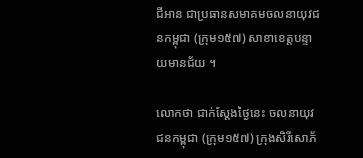ជីអាន ជាប្រធានសមាគមចលនាយុវជនកម្ពុជា (ក្រុម១៥៧) សាខាខេត្តបន្ទាយមានជ័យ ។

លោកថា ជាក់ស្ដែងថ្ងៃនេះ ចលនាយុវជនកម្ពុជា (ក្រុម១៥៧) ក្រុងសិរីសោភ័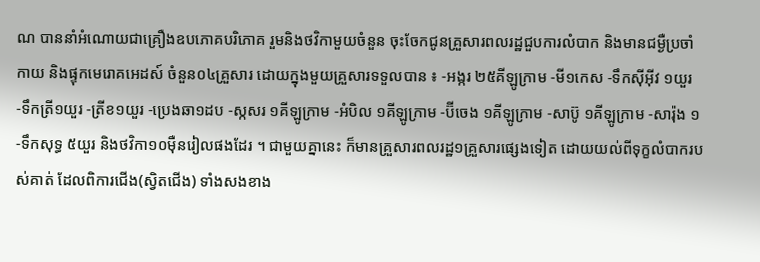ណ បាននាំអំណោយជាគ្រឿងឧបភោគបរិភោគ រួមនិងថវិកាមួយចំនួន ចុះចែកជូនគ្រួសារពលរដ្ឋជួបការលំបាក និងមានជម្ងឺប្រចាំកាយ និងផ្ទុកមេរោគអេដស៍ ចំនួន០៤គ្រួសារ ដោយក្នុងមួយគ្រួសារទទួលបាន ៖ -អង្ករ ២៥គីឡូក្រាម -មី១កេស -ទឹកស៊ីអ៊ីវ ១យួរ -ទឹកត្រី១យួរ -ត្រីខ១យួរ -ប្រេងឆា១ដប -ស្កសរ ១គីឡូក្រាម -អំបិល ១គីឡូក្រាម -ប៊ីចេង ១គីឡូក្រាម -សាប៊ូ ១គីឡូក្រាម -សារ៉ុង ១ -ទឹកសុទ្ធ ៥យួរ និងថវិកា១០ម៉ឺនរៀលផងដែរ ។ ជាមួយគ្នានេះ ក៏មានគ្រួសារពលរដ្ឋ១គ្រួសារផ្សេងទៀត ដោយយល់ពីទុក្ខលំបាករបស់គាត់ ដែលពិការជើង(ស្វិតជើង) ទាំងសងខាង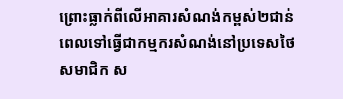ព្រោះធ្លាក់ពីលើអាគារសំណង់កម្ពស់២ជាន់ ពេលទៅធ្វើជាកម្មករសំណង់នៅប្រទេសថៃ សមាជិក ស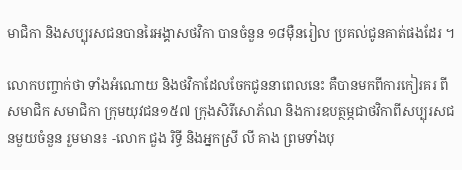មាជិកា និងសប្បុរសជនបានរៃអង្គាសថវិកា បានចំនួន ១៨ម៉ឺនរៀល ប្រគល់ជូនគាត់ផងដែរ ។

លោកបញ្ចាក់ថា ទាំងអំណោយ និងថវិកាដែលចែកជូននាពេលនេះ គឺបានមកពីការកៀរគរ ពីសមាជិក សមាជិកា ក្រុមយុវជន១៥៧ ក្រុងសិរីសោភ័ណ និងការឧបត្ថម្ភជាថវិកាពីសប្បុរសជនមួយចំនួន រួមមាន៖ -លោក ជួង រិទ្ធី និងអ្នកស្រី លី គាង ព្រមទាំងបុ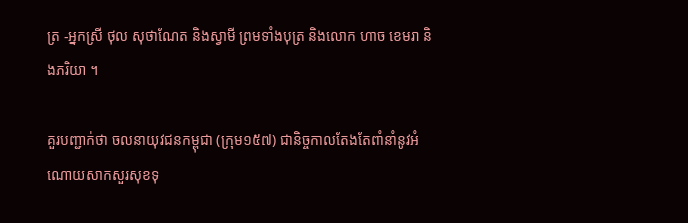ត្រ -អ្នកស្រី ថុល សុថាណែត និងស្វាមី ព្រមទាំងបុត្រ និងលោក ហាច ខេមរា និងភរិយា ។

គួរបញ្ជាក់ថា ចលនាយុវជនកម្ពុជា (ក្រុម១៥៧) ជានិច្ចកាលតែងតែពាំនាំនូវអំណោយសាកសួរសុខទុ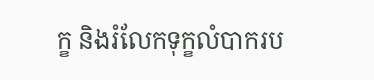ក្ខ និងរំលែកទុក្ខលំបាករប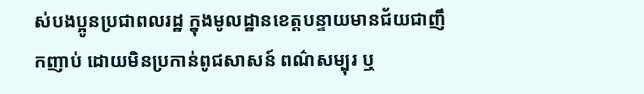ស់បងប្អូនប្រជាពលរដ្ឋ ក្នុងមូលដ្ឋានខេត្តបន្ទាយមានជ័យជាញឹកញាប់ ដោយមិនប្រកាន់ពូជសាសន៍ ពណ៌សម្បុរ ឬ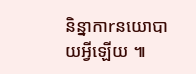និន្នាកាrនយោបាយអ្វីឡើយ ៕